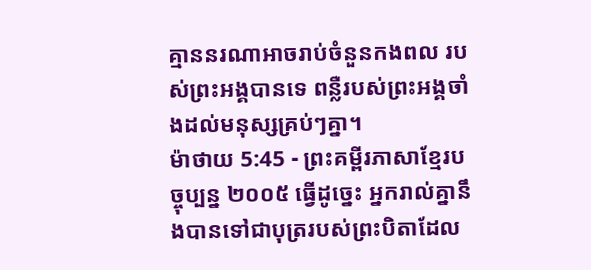គ្មាននរណាអាចរាប់ចំនួនកងពល របស់ព្រះអង្គបានទេ ពន្លឺរបស់ព្រះអង្គចាំងដល់មនុស្សគ្រប់ៗគ្នា។
ម៉ាថាយ 5:45 - ព្រះគម្ពីរភាសាខ្មែរបច្ចុប្បន្ន ២០០៥ ធ្វើដូច្នេះ អ្នករាល់គ្នានឹងបានទៅជាបុត្ររបស់ព្រះបិតាដែល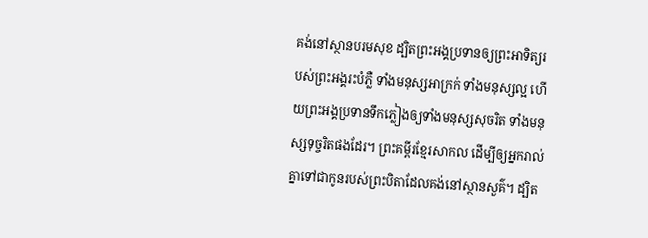គង់នៅស្ថានបរមសុខ ដ្បិតព្រះអង្គប្រទានឲ្យព្រះអាទិត្យរបស់ព្រះអង្គរះបំភ្លឺ ទាំងមនុស្សអាក្រក់ ទាំងមនុស្សល្អ ហើយព្រះអង្គប្រទានទឹកភ្លៀងឲ្យទាំងមនុស្សសុចរិត ទាំងមនុស្សទុច្ចរិតផងដែរ។ ព្រះគម្ពីរខ្មែរសាកល ដើម្បីឲ្យអ្នករាល់គ្នាទៅជាកូនរបស់ព្រះបិតាដែលគង់នៅស្ថានសួគ៌។ ដ្បិត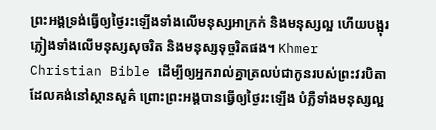ព្រះអង្គទ្រង់ធ្វើឲ្យថ្ងៃរះឡើងទាំងលើមនុស្សអាក្រក់ និងមនុស្សល្អ ហើយបង្អុរភ្លៀងទាំងលើមនុស្សសុចរិត និងមនុស្សទុច្ចរិតផង។ Khmer Christian Bible ដើម្បីឲ្យអ្នករាល់គ្នាត្រលប់ជាកូនរបស់ព្រះវរបិតាដែលគង់នៅស្ថានសួគ៌ ព្រោះព្រះអង្គបានធ្វើឲ្យថ្ងៃរះឡើង បំភ្លឺទាំងមនុស្សល្អ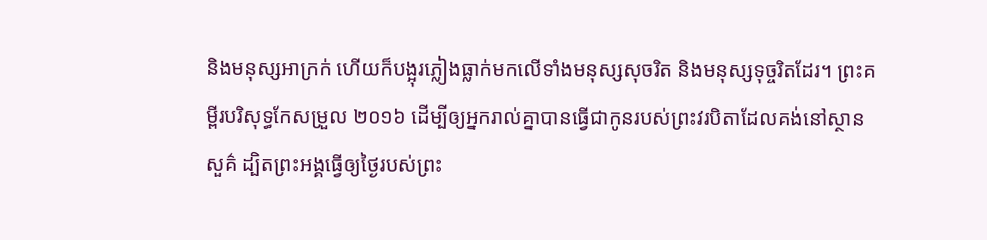និងមនុស្សអាក្រក់ ហើយក៏បង្អុរភ្លៀងធ្លាក់មកលើទាំងមនុស្សសុចរិត និងមនុស្សទុច្ចរិតដែរ។ ព្រះគម្ពីរបរិសុទ្ធកែសម្រួល ២០១៦ ដើម្បីឲ្យអ្នករាល់គ្នាបានធ្វើជាកូនរបស់ព្រះវរបិតាដែលគង់នៅស្ថានសួគ៌ ដ្បិតព្រះអង្គធ្វើឲ្យថ្ងៃរបស់ព្រះ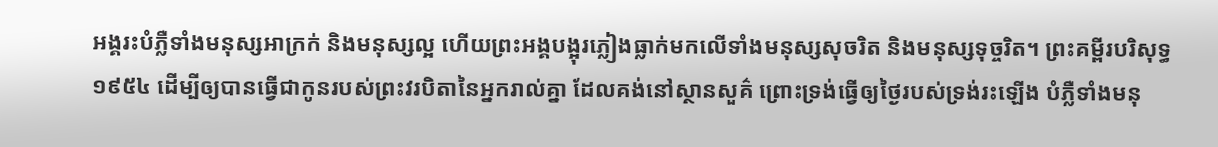អង្គរះបំភ្លឺទាំងមនុស្សអាក្រក់ និងមនុស្សល្អ ហើយព្រះអង្គបង្អុរភ្លៀងធ្លាក់មកលើទាំងមនុស្សសុចរិត និងមនុស្សទុច្ចរិត។ ព្រះគម្ពីរបរិសុទ្ធ ១៩៥៤ ដើម្បីឲ្យបានធ្វើជាកូនរបស់ព្រះវរបិតានៃអ្នករាល់គ្នា ដែលគង់នៅស្ថានសួគ៌ ព្រោះទ្រង់ធ្វើឲ្យថ្ងៃរបស់ទ្រង់រះឡើង បំភ្លឺទាំងមនុ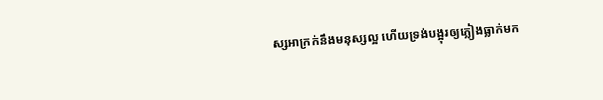ស្សអាក្រក់នឹងមនុស្សល្អ ហើយទ្រង់បង្អុរឲ្យភ្លៀងធ្លាក់មក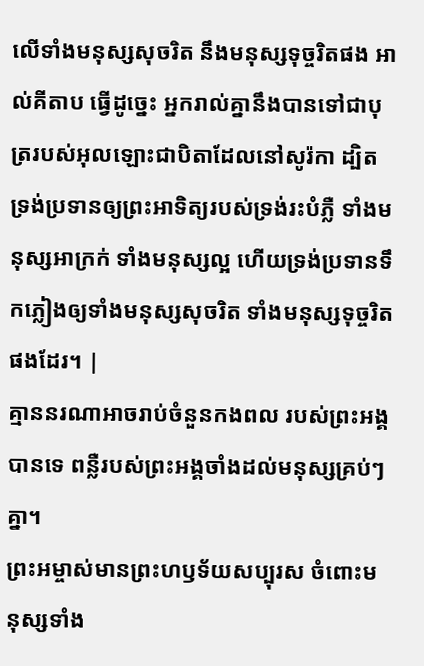លើទាំងមនុស្សសុចរិត នឹងមនុស្សទុច្ចរិតផង អាល់គីតាប ធ្វើដូច្នេះ អ្នករាល់គ្នានឹងបានទៅជាបុត្ររបស់អុលឡោះជាបិតាដែលនៅសូរ៉កា ដ្បិតទ្រង់ប្រទានឲ្យព្រះអាទិត្យរបស់ទ្រង់រះបំភ្លឺ ទាំងមនុស្សអាក្រក់ ទាំងមនុស្សល្អ ហើយទ្រង់ប្រទានទឹកភ្លៀងឲ្យទាំងមនុស្សសុចរិត ទាំងមនុស្សទុច្ចរិតផងដែរ។ |
គ្មាននរណាអាចរាប់ចំនួនកងពល របស់ព្រះអង្គបានទេ ពន្លឺរបស់ព្រះអង្គចាំងដល់មនុស្សគ្រប់ៗគ្នា។
ព្រះអម្ចាស់មានព្រះហឫទ័យសប្បុរស ចំពោះមនុស្សទាំង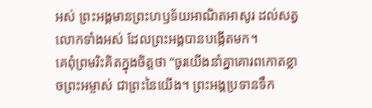អស់ ព្រះអង្គមានព្រះហឫទ័យអាណិតអាសូរ ដល់សត្វលោកទាំងអស់ ដែលព្រះអង្គបានបង្កើតមក។
គេពុំព្រមរិះគិតក្នុងចិត្តថា “ចូរយើងនាំគ្នាគោរពកោតខ្លាចព្រះអម្ចាស់ ជាព្រះនៃយើង។ ព្រះអង្គប្រទានទឹក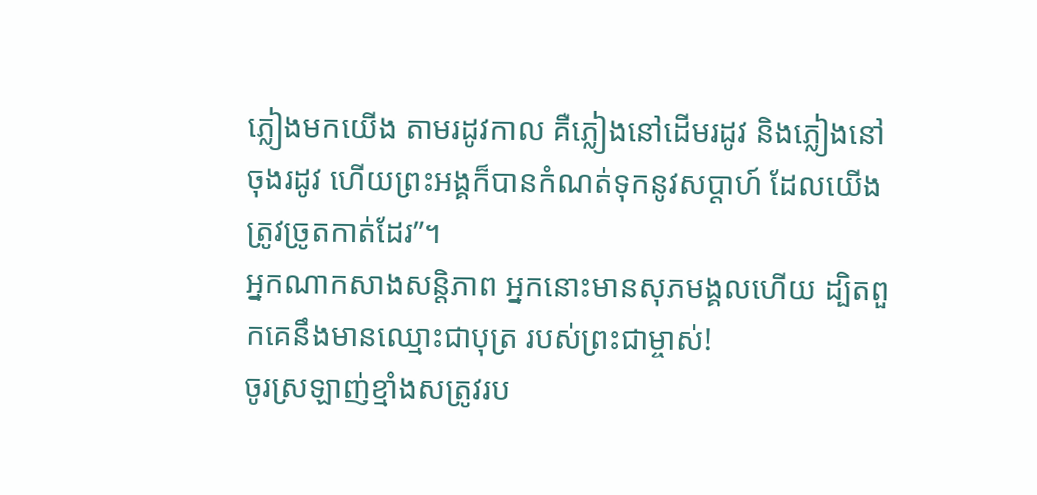ភ្លៀងមកយើង តាមរដូវកាល គឺភ្លៀងនៅដើមរដូវ និងភ្លៀងនៅចុងរដូវ ហើយព្រះអង្គក៏បានកំណត់ទុកនូវសប្ដាហ៍ ដែលយើងត្រូវច្រូតកាត់ដែរ”។
អ្នកណាកសាងសន្តិភាព អ្នកនោះមានសុភមង្គលហើយ ដ្បិតពួកគេនឹងមានឈ្មោះជាបុត្រ របស់ព្រះជាម្ចាស់!
ចូរស្រឡាញ់ខ្មាំងសត្រូវរប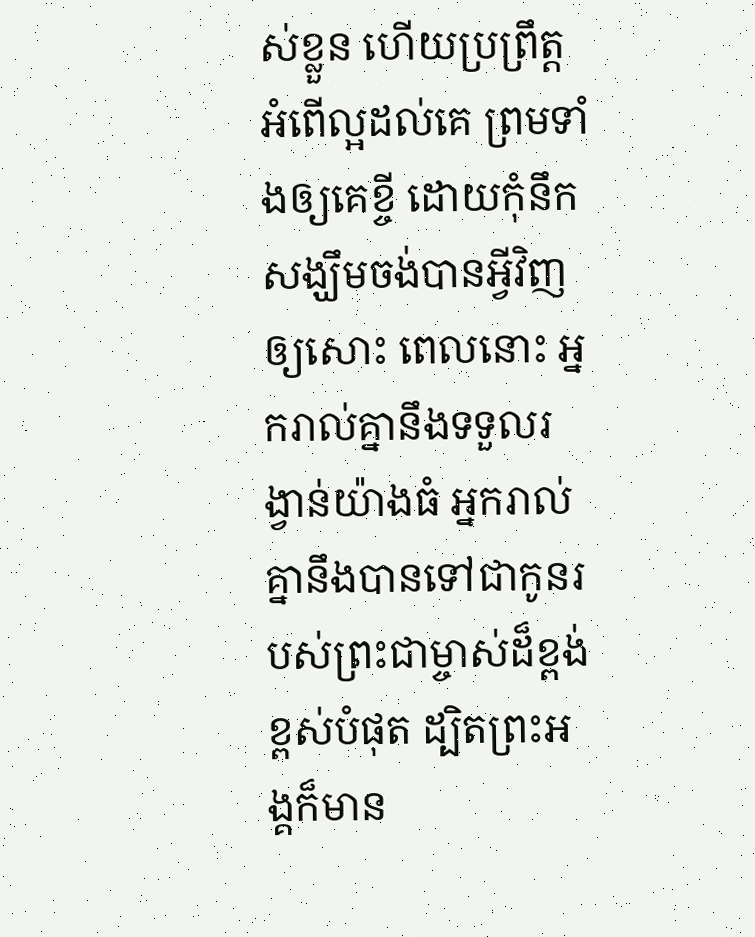ស់ខ្លួន ហើយប្រព្រឹត្តអំពើល្អដល់គេ ព្រមទាំងឲ្យគេខ្ចី ដោយកុំនឹកសង្ឃឹមចង់បានអ្វីវិញឲ្យសោះ ពេលនោះ អ្នករាល់គ្នានឹងទទួលរង្វាន់យ៉ាងធំ អ្នករាល់គ្នានឹងបានទៅជាកូនរបស់ព្រះជាម្ចាស់ដ៏ខ្ពង់ខ្ពស់បំផុត ដ្បិតព្រះអង្គក៏មាន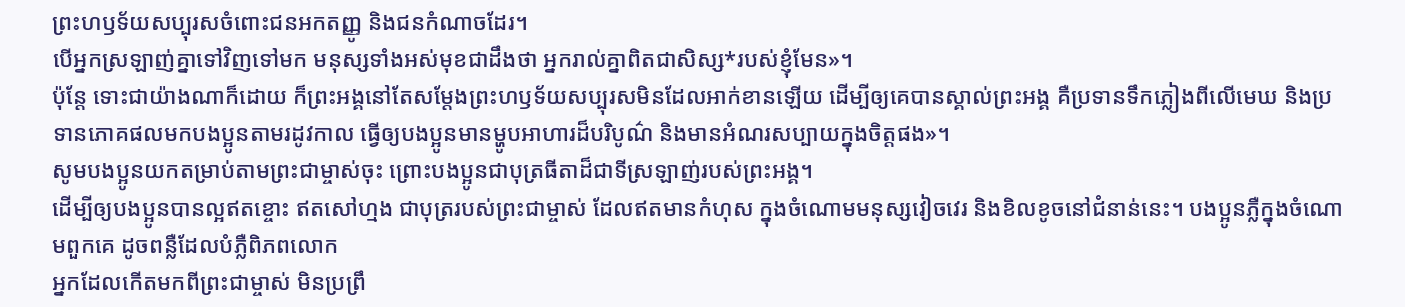ព្រះហឫទ័យសប្បុរសចំពោះជនអកតញ្ញូ និងជនកំណាចដែរ។
បើអ្នកស្រឡាញ់គ្នាទៅវិញទៅមក មនុស្សទាំងអស់មុខជាដឹងថា អ្នករាល់គ្នាពិតជាសិស្ស*របស់ខ្ញុំមែន»។
ប៉ុន្តែ ទោះជាយ៉ាងណាក៏ដោយ ក៏ព្រះអង្គនៅតែសម្តែងព្រះហឫទ័យសប្បុរសមិនដែលអាក់ខានឡើយ ដើម្បីឲ្យគេបានស្គាល់ព្រះអង្គ គឺប្រទានទឹកភ្លៀងពីលើមេឃ និងប្រទានភោគផលមកបងប្អូនតាមរដូវកាល ធ្វើឲ្យបងប្អូនមានម្ហូបអាហារដ៏បរិបូណ៌ និងមានអំណរសប្បាយក្នុងចិត្តផង»។
សូមបងប្អូនយកតម្រាប់តាមព្រះជាម្ចាស់ចុះ ព្រោះបងប្អូនជាបុត្រធីតាដ៏ជាទីស្រឡាញ់របស់ព្រះអង្គ។
ដើម្បីឲ្យបងប្អូនបានល្អឥតខ្ចោះ ឥតសៅហ្មង ជាបុត្ររបស់ព្រះជាម្ចាស់ ដែលឥតមានកំហុស ក្នុងចំណោមមនុស្សវៀចវេរ និងខិលខូចនៅជំនាន់នេះ។ បងប្អូនភ្លឺក្នុងចំណោមពួកគេ ដូចពន្លឺដែលបំភ្លឺពិភពលោក
អ្នកដែលកើតមកពីព្រះជាម្ចាស់ មិនប្រព្រឹ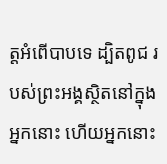ត្តអំពើបាបទេ ដ្បិតពូជ របស់ព្រះអង្គស្ថិតនៅក្នុងអ្នកនោះ ហើយអ្នកនោះ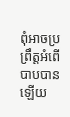ពុំអាចប្រព្រឹត្តអំពើបាបបានឡើយ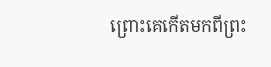ព្រោះគេកើតមកពីព្រះ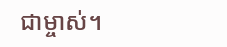ជាម្ចាស់។